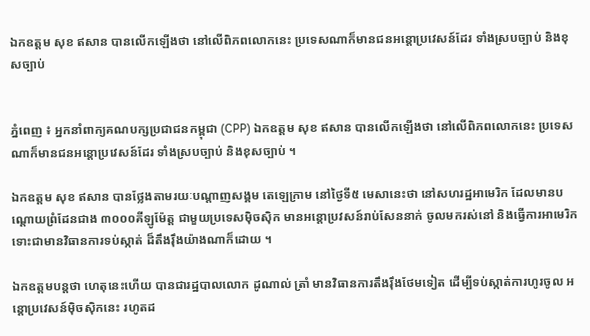ឯកឧត្តម សុខ ឥសាន បានលើកឡើងថា នៅលើពិភពលោកនេះ ប្រទេសណាក៏មានជនអន្តោប្រវេសន៍ដែរ ទាំងស្របច្បាប់ និងខុសច្បាប់


ភ្នំពេញ ៖ អ្នកនាំពាក្យគណបក្សប្រជាជនកម្ពុជា (CPP) ឯកឧត្តម សុខ ឥសាន បានលើកឡើងថា នៅលើពិភពលោកនេះ ប្រទេសណាក៏មានជនអន្តោប្រវេសន៍ដែរ ទាំងស្របច្បាប់ និងខុសច្បាប់ ។

ឯកឧត្តម សុខ ឥសាន បានថ្លែងតាមរយៈបណ្ដាញសង្គម តេឡេក្រាម នៅថ្ងៃទី៥ មេសានេះថា នៅសហរដ្ឋអាមេរិក ដែលមានបណ្តោយព្រំដែនជាង ៣០០០គីឡូម៉ែត្ត ជាមួយប្រទេសម៉ិចស៊ិក មានអន្តោប្រវសន៍រាប់សែននាក់ ចូលមករស់នៅ និងធ្វើការអាមេរិក ទោះជាមានវិធានការទប់ស្កាត់ ដ៏តឹងរ៉ឹងយ៉ាងណាក៏ដោយ ។

ឯកឧត្តមបន្តថា ហេតុនេះហើយ បានជារដ្ឋបាលលោក ដូណាល់ ត្រាំ មានវិធានការតឹងរ៉ឹងថែមទៀត ដើម្បីទប់ស្កាត់ការហូរចូល អន្តោប្រវេសន៍ម៉ិចស៊ិកនេះ រហូតដ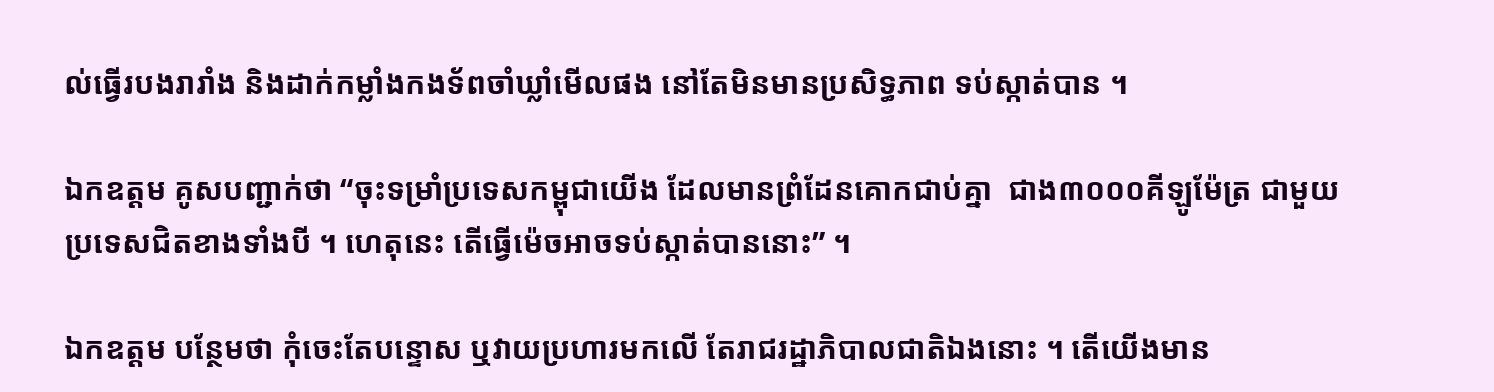ល់ធ្វើរបងរារាំង និងដាក់កម្លាំងកងទ័ពចាំឃ្លាំមើលផង នៅតែមិនមានប្រសិទ្ធភាព ទប់ស្កាត់បាន ។

ឯកឧត្តម គូសបញ្ជាក់ថា “ចុះទម្រាំប្រទេសកម្ពុជាយើង ដែលមានព្រំដែនគោកជាប់គ្នា  ជាង៣០០០គីឡូម៉ែត្រ ជាមួយប្រទេសជិតខាងទាំងបី ។ ហេតុនេះ តើធ្វើម៉េចអាចទប់ស្កាត់បាននោះ” ។

ឯកឧត្តម បន្ថែមថា កុំចេះតែបន្ទោស ឬវាយប្រហារមកលើ តែរាជរដ្ឋាភិបាលជាតិឯងនោះ ។ តើយើងមាន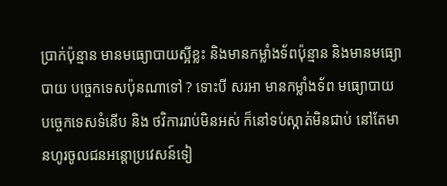ប្រាក់ប៉ុន្មាន មានមធ្យោបាយស្អីខ្លះ និងមានកម្លាំងទ័ពប៉ុន្មាន និងមានមធ្យោបាយ បច្ចេកទេសប៉ុនណាទៅ ? ទោះបី សរអា មានកម្លាំងទ័ព មធ្យោបាយបច្ចេកទេសទំនើប និង ថវិការរាប់មិនអស់ ក៏នៅទប់ស្កាត់មិនជាប់ នៅតែមានហូរចូលជនអន្តោប្រវេសន៍ទៀ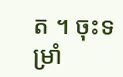ត ។ ចុះទម្រាំ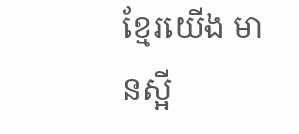ខ្មែរយើង មានស្អី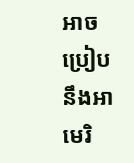អាចប្រៀប នឹងអាមេរិ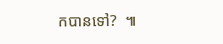កបានទៅ?  ៕